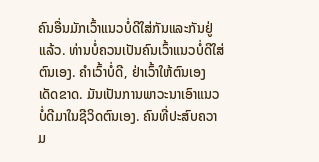ຄົນອື່ນມັກເວົ້າແນວບໍ່ດີໃສ່ກັນແລະກັນຢູ່ແລ້ວ. ທ່ານບໍ່ຄວນເປັນຄົນເວົ້າແນວບໍ່ດີໃສ່ຕົນເອງ. ຄຳເວົ້າບໍ່ດີ, ຢ່າເວົ້າໃຫ້ຕົນເອງເດັດຂາດ. ມັນເປັນການພາວະນາເອົາແນວບໍ່ດີມາໃນຊີວິດຕົນເອງ. ຄົນທີ່ປະສົບຄວາມ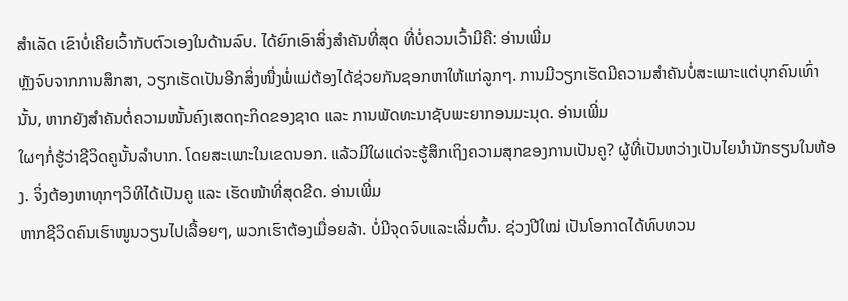ສຳເລັດ ເຂົາບໍ່ເຄີຍເວົ້າກັບຕົວເອງໃນດ້ານລົບ. ໄດ້ຍົກເອົາສິ່ງສຳຄັນທີ່ສຸດ ທີ່ບໍ່ຄວນເວົ້າມີຄື: ອ່ານເພີ່ມ
ຫຼັງຈົບຈາກການສຶກສາ, ວຽກເຮັດເປັນອີກສິ່ງໜື່ງພໍ່ແມ່ຕ້ອງໄດ້ຊ່ວຍກັນຊອກຫາໃຫ້ແກ່ລູກໆ. ການມີວຽກເຮັດມີຄວາມສຳຄັນບໍ່ສະເພາະແຕ່ບຸກຄົນເທົ່ານັ້ນ, ຫາກຍັງສຳຄັນຕໍ່ຄວາມໜັ້ນຄົງເສດຖະກິດຂອງຊາດ ແລະ ການພັດທະນາຊັບພະຍາກອນມະນຸດ. ອ່ານເພີ່ມ
ໃຜໆກໍ່ຮູ້ວ່າຊີວິດຄູນັ້ນລຳບາກ. ໂດຍສະເພາະໃນເຂດນອກ. ແລ້ວມີໃຜແດ່ຈະຮູ້ສຶກເຖິງຄວາມສຸກຂອງການເປັນຄູ? ຜູ້ທີ່ເປັນຫວ່າງເປັນໄຍນຳນັກຮຽນໃນຫ້ອງ. ຈິ່ງຕ້ອງຫາທຸກໆວິທີໄດ້ເປັນຄູ ແລະ ເຮັດໜ້າທີ່ສຸດຂີດ. ອ່ານເພີ່ມ
ຫາກຊີວິດຄົນເຮົາໜູນວຽນໄປເລື້ອຍໆ, ພວກເຮົາຕ້ອງເມື່ອຍລ້າ. ບໍ່ມີຈຸດຈົບແລະເລີ່ມຕົ້ນ. ຊ່ວງປີໃໝ່ ເປັນໂອກາດໄດ້ທົບທວນ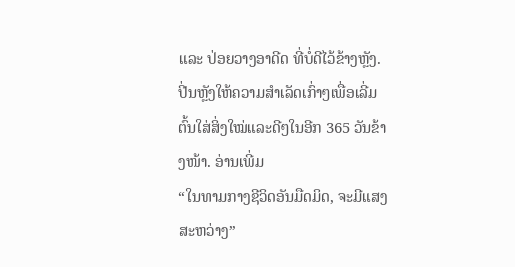ແລະ ປ່ອຍວາງອາດີດ ທີ່ບໍ່ດີໄວ້ຂ້າງຫຼັງ. ປີ່ນຫຼັງໃຫ້ຄວາມສຳເລັດເກົ່າໆເພື່ອເລີ່ມຕົ້ນໃສ່ສິ່ງໃໝ່ແລະດີໆໃນອີກ 365 ວັນຂ້າງໜ້າ. ອ່ານເພີ່ມ
“ໃນທາມກາງຊີວິດອັນມືດມິດ, ຈະມີແສງສະຫວ່າງ”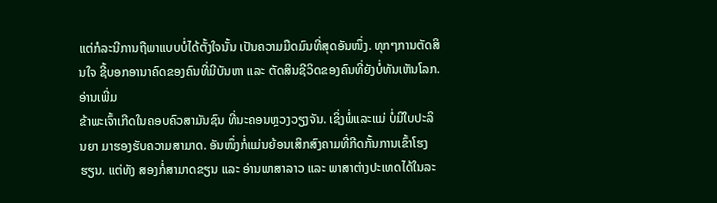ແຕ່ກໍລະນີການຖືພາແບບບໍ່ໄດ້ຕັ້ງໃຈນັ້ນ ເປັນຄວາມມືດມົນທີ່ສຸດອັນໜຶ່ງ. ທຸກໆການຕັດສິນໃຈ ຊີ້ບອກອານາຄົດຂອງຄົນທີ່ມີບັນຫາ ແລະ ຕັດສິນຊີວິດຂອງຄົນທີ່ຍັງບໍ່ທັນເຫັນໂລກ. ອ່ານເພີ່ມ
ຂ້າພະເຈົ້າເກີດໃນຄອບຄົວສາມັນຊົນ ທີ່ນະຄອນຫຼວງວຽງຈັນ. ເຊິ່ງພໍ່ແລະແມ່ ບໍ່ມີໃບປະລິນຍາ ມາຮອງຮັບຄວາມສາມາດ. ອັນໜຶ່ງກໍ່ແມ່ນຍ້ອນເສິກສົງຄາມທີ່ກີດກັ້ນການເຂົ້າໂຮງຮຽນ. ແຕ່ທັງ ສອງກໍ່ສາມາດຂຽນ ແລະ ອ່ານພາສາລາວ ແລະ ພາສາຕ່າງປະເທດໄດ້ໃນລະ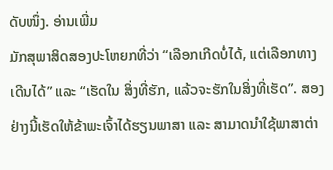ດັບໜຶ່ງ. ອ່ານເພີ່ມ
ມັກສຸພາສິດສອງປະໂຫຍກທີ່ວ່າ “ເລືອກເກີດບໍ່ໄດ້, ແຕ່ເລືອກທາງເດີນໄດ້” ແລະ “ເຮັດໃນ ສິ່ງທີ່ຮັກ, ແລ້ວຈະຮັກໃນສິ່ງທີ່ເຮັດ”. ສອງຢ່າງນີ້ເຮັດໃຫ້ຂ້າພະເຈົ້າໄດ້ຮຽນພາສາ ແລະ ສາມາດນຳໃຊ້ພາສາຕ່າ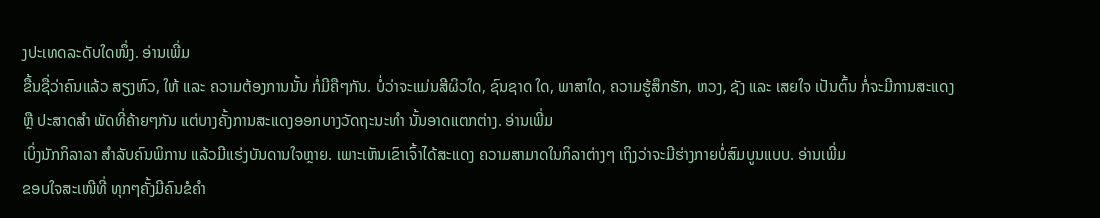ງປະເທດລະດັບໃດໜຶ່ງ. ອ່ານເພີ່ມ
ຂື້ນຊື່ວ່າຄົນແລ້ວ ສຽງຫົວ, ໃຫ້ ແລະ ຄວາມຕ້ອງການນັ້ນ ກໍ່ມີຄືໆກັນ. ບໍ່ວ່າຈະແມ່ນສີຜິວໃດ, ຊົນຊາດ ໃດ, ພາສາໃດ, ຄວາມຮູ້ສຶກຮັກ, ຫວງ, ຊັງ ແລະ ເສຍໃຈ ເປັນຕົ້ນ ກໍ່ຈະມີການສະແດງ ຫຼື ປະສາດສຳ ພັດທີ່ຄ້າຍໆກັນ ແຕ່ບາງຄັ້ງການສະແດງອອກບາງວັດຖະນະທຳ ນັ້ນອາດແຕກຕ່າງ. ອ່ານເພີ່ມ
ເບິ່ງນັກກິລາລາ ສຳລັບຄົນພິການ ແລ້ວມີແຮ່ງບັນດານໃຈຫຼາຍ. ເພາະເຫັນເຂົາເຈົ້າໄດ້ສະແດງ ຄວາມສາມາດໃນກິລາຕ່າງໆ ເຖິງວ່າຈະມີຮ່າງກາຍບໍ່ສົມບູນແບບ. ອ່ານເພີ່ມ
ຂອບໃຈສະເໜີທີ່ ທຸກໆຄັ້ງມີຄົນຂໍຄຳ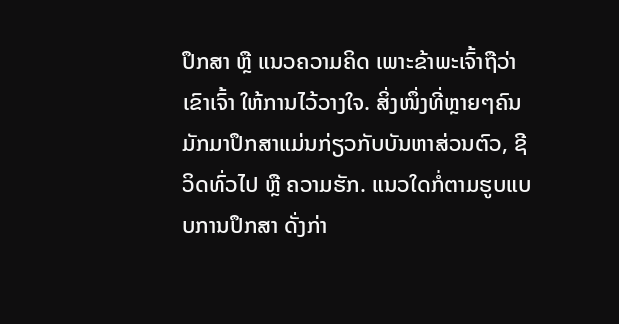ປຶກສາ ຫຼື ແນວຄວາມຄິດ ເພາະຂ້າພະເຈົ້າຖືວ່າເຂົາເຈົ້າ ໃຫ້ການໄວ້ວາງໃຈ. ສິ່ງໜຶ່ງທີ່ຫຼາຍໆຄົນມັກມາປຶກສາແມ່ນກ່ຽວກັບບັນຫາສ່ວນຕົວ, ຊີວິດທົ່ວໄປ ຫຼື ຄວາມຮັກ. ແນວໃດກໍ່ຕາມຮູບແບບການປຶກສາ ດັ່ງກ່າ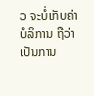ວ ຈະບໍ່ເກັບຄ່າບໍລິການ ຖືວ່າເປັນການ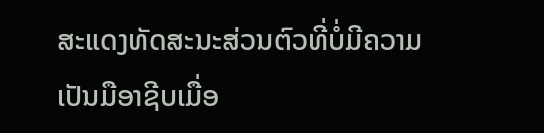ສະແດງທັດສະນະສ່ວນຕົວທີ່ບໍ່ມີຄວາມເປັນມືອາຊີບເມື່ອ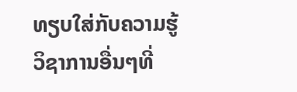ທຽບໃສ່ກັບຄວາມຮູ້ວິຊາການອື່ນໆທີ່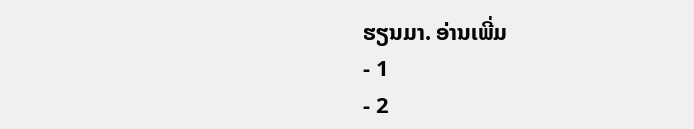ຮຽນມາ. ອ່ານເພີ່ມ
- 1
- 2